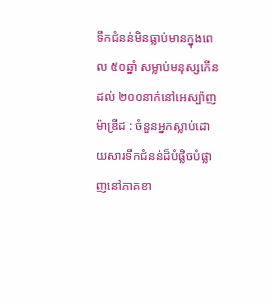ទឹកជំនន់មិនធ្លាប់មានក្នុងពេល ៥០ឆ្នាំ សម្លាប់មនុស្សកើនដល់ ២០០នាក់នៅអេស្ប៉ាញ
ម៉ាឌ្រីដ : ចំនួនអ្នកស្លាប់ដោយសារទឹកជំនន់ដ៏បំផ្លិចបំផ្លាញនៅភាគខា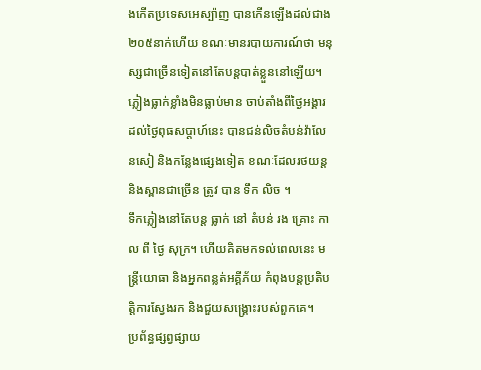ងកើតប្រទេសអេស្ប៉ាញ បានកើនឡើងដល់ជាង ២០៥នាក់ហើយ ខណៈមានរបាយការណ៍ថា មនុស្សជាច្រើនទៀតនៅតែបន្តបាត់ខ្លួននៅឡើយ។
ភ្លៀងធ្លាក់ខ្លាំងមិនធ្លាប់មាន ចាប់តាំងពីថ្ងៃអង្គារ ដល់ថ្ងៃពុធសប្តាហ៍នេះ បានជន់លិចតំបន់វ៉ាលែនសៀ និងកន្លែងផ្សេងទៀត ខណៈដែលរថយន្ត និងស្ពានជាច្រើន ត្រូវ បាន ទឹក លិច ។
ទឹកភ្លៀងនៅតែបន្ត ធ្លាក់ នៅ តំបន់ រង គ្រោះ កាល ពី ថ្ងៃ សុក្រ។ ហើយគិតមកទល់ពេលនេះ មន្ត្រីយោធា និងអ្នកពន្លត់អគ្គីភ័យ កំពុងបន្តប្រតិបត្តិការស្វែងរក និងជួយសង្គ្រោះរបស់ពួកគេ។
ប្រព័ន្ធផ្សព្វផ្សាយ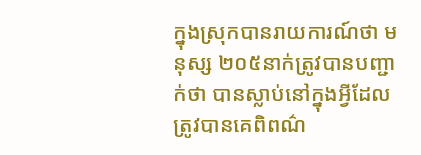ក្នុងស្រុកបានរាយការណ៍ថា មនុស្ស ២០៥នាក់ត្រូវបានបញ្ជាក់ថា បានស្លាប់នៅក្នុងអ្វីដែលត្រូវបានគេពិពណ៌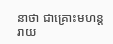នាថា ជាគ្រោះមហន្តរាយ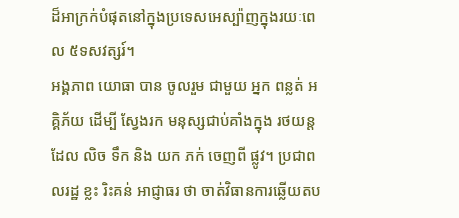ដ៏អាក្រក់បំផុតនៅក្នុងប្រទេសអេស្ប៉ាញក្នុងរយៈពេល ៥ទសវត្សរ៍។
អង្គភាព យោធា បាន ចូលរួម ជាមួយ អ្នក ពន្លត់ អគ្គិភ័យ ដើម្បី ស្វែងរក មនុស្សជាប់គាំងក្នុង រថយន្ត ដែល លិច ទឹក និង យក ភក់ ចេញពី ផ្លូវ។ ប្រជាពលរដ្ឋ ខ្លះ រិះគន់ អាជ្ញាធរ ថា ចាត់វិធានការឆ្លើយតប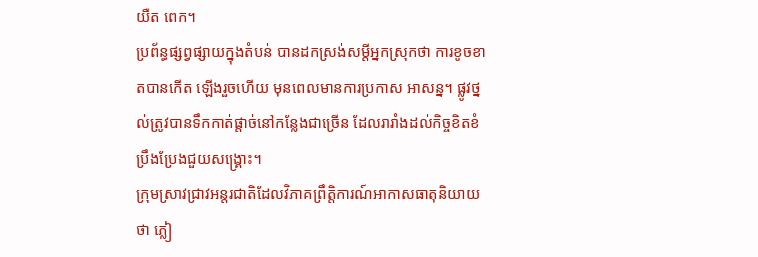យឺត ពេក។
ប្រព័ន្ធផ្សព្វផ្សាយក្នុងតំបន់ បានដកស្រង់សម្ដីអ្នកស្រុកថា ការខូចខាតបានកើត ឡើងរួចហើយ មុនពេលមានការប្រកាស អាសន្ន។ ផ្លូវថ្នល់ត្រូវបានទឹកកាត់ផ្តាច់នៅកន្លែងជាច្រើន ដែលរារាំងដល់កិច្ចខិតខំប្រឹងប្រែងជួយសង្គ្រោះ។
ក្រុមស្រាវជ្រាវអន្តរជាតិដែលវិភាគព្រឹត្តិការណ៍អាកាសធាតុនិយាយថា ភ្លៀ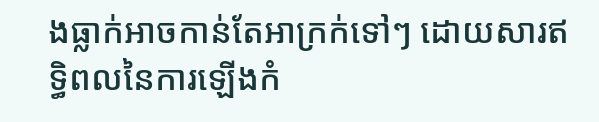ងធ្លាក់អាចកាន់តែអាក្រក់ទៅៗ ដោយសារឥទ្ធិពលនៃការឡើងកំ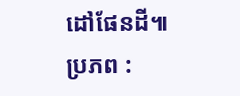ដៅផែនដី៕
ប្រភព :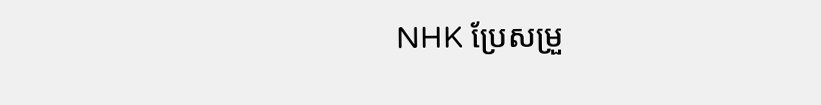NHK ប្រែសម្រួ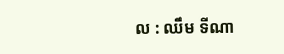ល : ឈឹម ទីណា